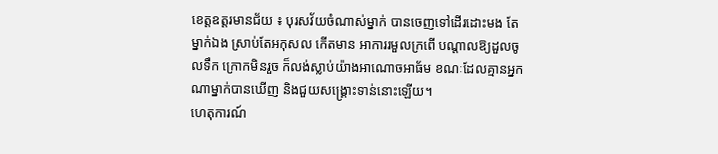ខេត្តឧត្តរមានជ័យ ៖ បុរសវ័យចំណាស់ម្នាក់ បានចេញទៅដើរដោះមង តែម្នាក់ឯង ស្រាប់តែអកុសល កើតមាន អាការរមួលក្រពើ បណ្តាលឱ្យដួលចូលទឹក ក្រោកមិនរួច ក៏លង់ស្លាប់យ៉ាងអាណោចអាធ័ម ខណៈដែលគ្មានអ្នក ណាម្នាក់បានឃើញ និងជួយសង្គ្រោះទាន់នោះឡើយ។
ហេតុការណ៍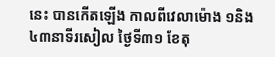នេះ បានកើតឡើង កាលពីវេលាម៉ោង ១និង៤៣នាទីរសៀល ថ្ងៃទី៣១ ខែតុ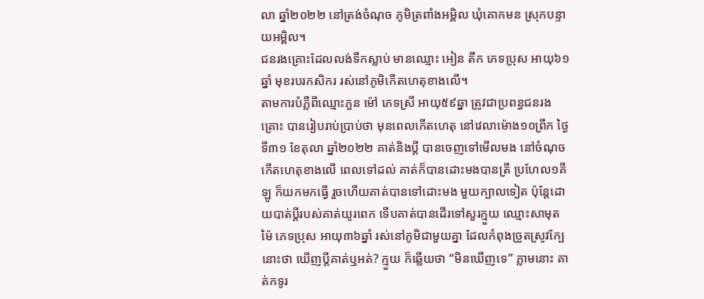លា ឆ្នាំ២០២២ នៅត្រង់ចំណុច ភូមិត្រពាំងអម្ពិល ឃុំគោកមន ស្រុកបន្ទាយអម្ពិល។
ជនរងគ្រោះដែលលង់ទឹកស្លាប់ មានឈ្មោះ អៀន តឹក ភេទប្រុស អាយុ៦១ឆ្នាំ មុខរបរកសិករ រស់នៅភូមិកើតហេតុខាងលើ។
តាមការបំភ្លឺពីឈ្មោះភួន ម៉ៅ ភេទស្រី អាយុ៥៩ឆ្នា ត្រូវជាប្រពន្ធជនរងគ្រោះ បានរៀបរាប់ប្រាប់ថា មុនពេលកើតហេតុ នៅវេលាម៉ោង១០ព្រឹក ថ្ងៃទី៣១ ខែតុលា ឆ្នាំ២០២២ គាត់និងប្តី បានចេញទៅមើលមង នៅចំណុចកើតហេតុខាងលើ ពេលទៅដល់ គាត់ក៏បានដោះមងបានត្រី ប្រហែល១គីឡូ ក៏យកមកធ្វើ រួចហើយគាត់បានទៅដោះមង មួយក្បាលទៀត ប៉ុន្តែដោយបាត់ប្តីរបស់គាត់យូរពេក ទើបគាត់បានដើរទៅសួរក្មួយ ឈ្មោះសាមុត ម៉ៃ ភេទប្រុស អាយុ៣៦ឆ្នាំ រស់នៅភូមិជាមួយគ្នា ដែលកំពុងច្រូតស្រូវក្បែនោះថា ឃើញប្តីគាត់ឬអត់? ក្មួយ ក៏ឆ្លើយថា “មិនឃើញទេ” ភ្លាមនោះ គាត់កទូរ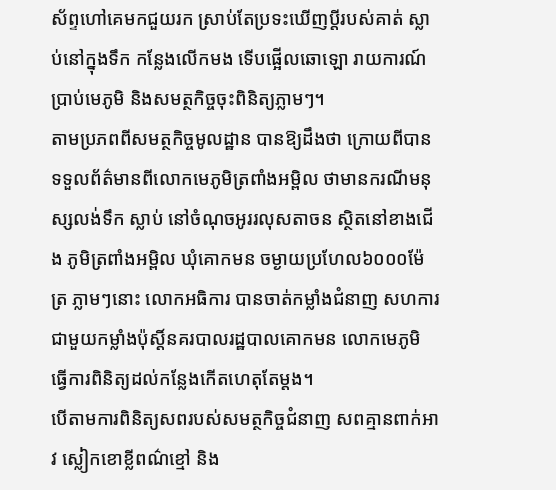ស័ព្ទហៅគេមកជួយរក ស្រាប់តែប្រទះឃើញប្តីរបស់គាត់ ស្លាប់នៅក្នុងទឹក កន្លែងលើកមង ទើបផ្អើលឆោឡោ រាយការណ៍ប្រាប់មេភូមិ និងសមត្ថកិច្ចចុះពិនិត្យភ្លាមៗ។
តាមប្រភពពីសមត្ថកិច្ចមូលដ្ឋាន បានឱ្យដឹងថា ក្រោយពីបានទទួលព័ត៌មានពីលោកមេភូមិត្រពាំងអម្ពិល ថាមានករណីមនុស្សលង់ទឹក ស្លាប់ នៅចំណុចអូររលុសតាចន ស្ថិតនៅខាងជើង ភូមិត្រពាំងអម្ពិល ឃុំគោកមន ចម្ងាយប្រហែល៦០០០ម៉ែត្រ ភ្លាមៗនោះ លោកអធិការ បានចាត់កម្លាំងជំនាញ សហការជាមួយកម្លាំងប៉ុស្តិ៍នគរបាលរដ្ឋបាលគោកមន លោកមេភូមិ ធ្វើការពិនិត្យដល់កន្លែងកើតហេតុតែម្តង។
បើតាមការពិនិត្យសពរបស់សមត្ថកិច្ចជំនាញ សពគ្មានពាក់អាវ ស្លៀកខោខ្លីពណ៌ខ្មៅ និង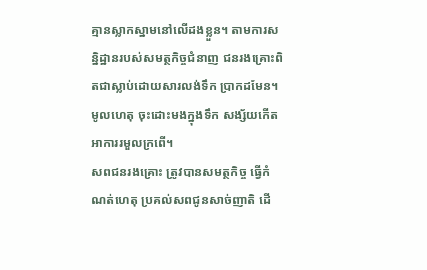គ្មានស្លាកស្នាមនៅលើដងខ្លួន។ តាមការសន្និដ្ឋានរបស់សមត្ថកិច្ចជំនាញ ជនរងគ្រោះពិតជាស្លាប់ដោយសារលង់ទឹក ប្រាកដមែន។ មូលហេតុ ចុះដោះមងក្នុងទឹក សង្ស័យកើតអាការរមួលក្រពើ។
សពជនរងគ្រោះ ត្រូវបានសមត្ថកិច្ច ធ្វើកំណត់ហេតុ ប្រគល់សពជូនសាច់ញាតិ ដើ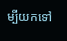ម្បីយកទៅ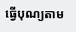ធ្វើបុណ្យតាម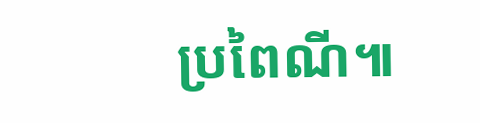ប្រពៃណី៕